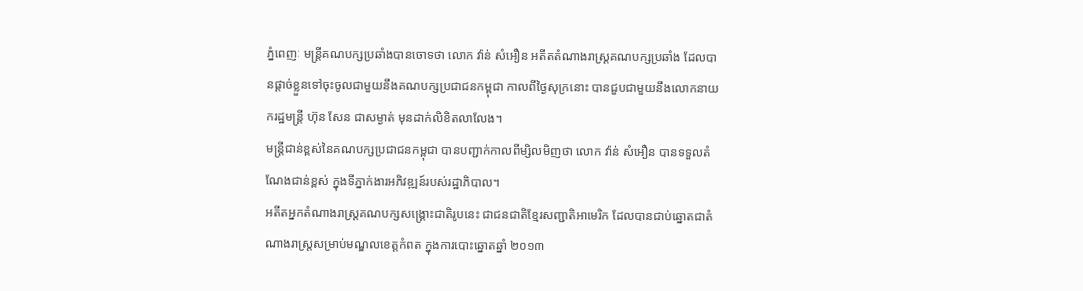ភ្នំពេញៈ មន្រ្តីគណបក្សប្រឆាំងបានចោទថា លោក វ៉ាន់ សំអឿន អតីតតំណាងរាស្រ្តគណបក្សប្រឆាំង ដែលបានផ្តាច់ខ្លួនទៅចុះចូលជាមួយនឹងគណបក្សប្រជាជនកម្ពុជា កាលពីថ្ងៃសុក្រនោះ បានជួបជាមួយនឹងលោកនាយករដ្ឋមន្រ្តី ហ៊ុន សែន ជាសម្ងាត់ មុនដាក់លិខិតលាលែង។
មន្រ្តីជាន់ខ្ពស់នៃគណបក្សប្រជាជនកម្ពុជា បានបញ្ជាក់កាលពីម្សិលមិញថា លោក វ៉ាន់ សំអឿន បានទទួលតំណែងជាន់ខ្ពស់ ក្នុងទីភ្នាក់ងារអភិវឌ្ឍន៍របស់រដ្ឋាភិបាល។
អតីតអ្នកតំណាងរាស្រ្តគណបក្សសង្គ្រោះជាតិរូបនេះ ជាជនជាតិខ្មែរសញ្ជាតិអាមេរិក ដែលបានជាប់ឆ្នោតជាតំណាងរាស្រ្តសម្រាប់មណ្ឌលខេត្តកំពត ក្នុងការបោះឆ្នោតឆ្នាំ ២០១៣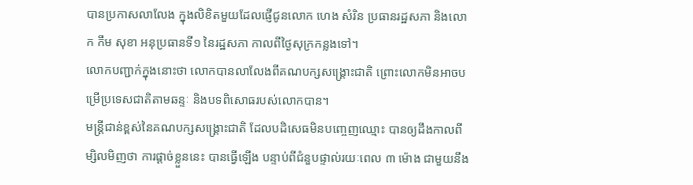បានប្រកាសលាលែង ក្នុងលិខិតមួយដែលផ្ញើជូនលោក ហេង សំរិន ប្រធានរដ្ឋសភា និងលោក កឹម សុខា អនុប្រធានទី១ នៃរដ្ឋសភា កាលពីថ្ងៃសុក្រកន្លងទៅ។
លោកបញ្ជាក់ក្នុងនោះថា លោកបានលាលែងពីគណបក្សសង្គ្រោះជាតិ ព្រោះលោកមិនអាចបម្រើប្រទេសជាតិតាមឆន្ទៈ និងបទពិសោធរបស់លោកបាន។
មន្រ្តីជាន់ខ្ពស់នៃគណបក្សសង្គ្រោះជាតិ ដែលបដិសេធមិនបញ្ចេញឈ្មោះ បានឲ្យដឹងកាលពីម្សិលមិញថា ការផ្តាច់ខ្លួននេះ បានធ្វើឡើង បន្ទាប់ពីជំនួបផ្ទាល់រយៈពេល ៣ ម៉ោង ជាមួយនឹង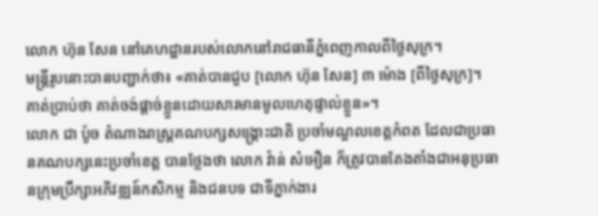លោក ហ៊ុន សែន នៅគេហដ្ឋានរបស់លោកនៅរាជធានីភ្នំពេញកាលពីថ្ងៃសុក្រ។
មន្រ្តីរូបនោះបានបញ្ជាក់ថា៖ «គាត់បានជួប [លោក ហ៊ុន សែន] ៣ ម៉ោង [ពីថ្ងៃសុក្រ]។ គាត់ប្រាប់ថា គាត់ចង់ផ្តាច់ខ្លួនដោយសារមានមូលហេតុផ្ទាល់ខ្លួន»។
លោក ជា ប៉ូច តំណាងរាស្រ្តគណបក្សសង្គ្រោះជាតិ ប្រចាំមណ្ឌលខេត្តកំពត ដែលជាប្រធានគណបក្សនេះប្រចាំខេត្ត បានថ្លែងថា លោក វ៉ាន់ សំអឿន ក៏ត្រូវបានតែងតាំងជាអនុប្រធានក្រុមប្រឹក្សាអភិវឌ្ឍន៍កសិកម្ម និងជនបទ ជាទីភ្នាក់ងារ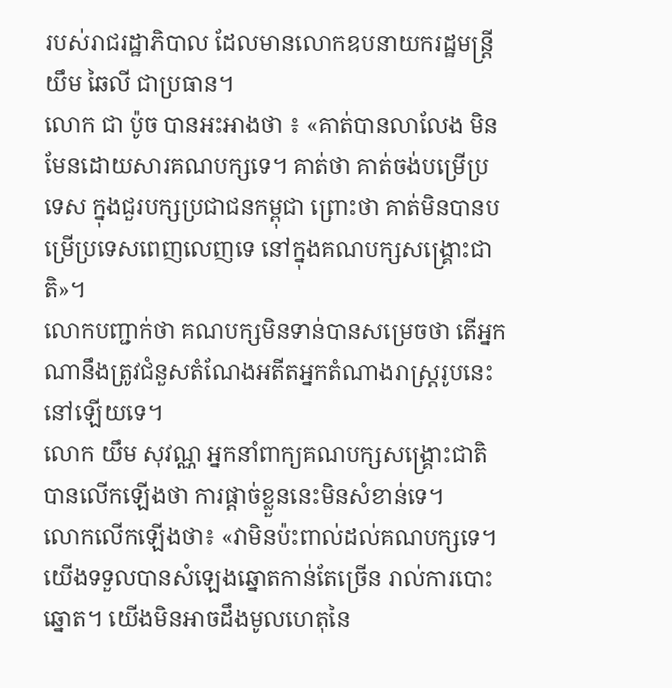របស់រាជរដ្ឋាភិបាល ដែលមានលោកឧបនាយករដ្ឋមន្រ្តី យឹម ឆៃលី ជាប្រធាន។
លោក ជា ប៉ូច បានអះអាងថា ៖ «គាត់បានលាលែង មិនមែនដោយសារគណបក្សទេ។ គាត់ថា គាត់ចង់បម្រើប្រទេស ក្នុងជួរបក្សប្រជាជនកម្ពុជា ព្រោះថា គាត់មិនបានបម្រើប្រទេសពេញលេញទេ នៅក្នុងគណបក្សសង្គ្រោះជាតិ»។
លោកបញ្ជាក់ថា គណបក្សមិនទាន់បានសម្រេចថា តើអ្នកណានឹងត្រូវជំនួសតំណែងអតីតអ្នកតំណាងរាស្រ្តរូបនេះនៅឡើយទេ។
លោក យឹម សុវណ្ណ អ្នកនាំពាក្យគណបក្សសង្គ្រោះជាតិ បានលើកឡើងថា ការផ្តាច់ខ្លួននេះមិនសំខាន់ទេ។
លោកលើកឡើងថា៖ «វាមិនប៉ះពាល់ដល់គណបក្សទេ។ យើងទទួលបានសំឡេងឆ្នោតកាន់តែច្រើន រាល់ការបោះឆ្នោត។ យើងមិនអាចដឹងមូលហេតុនៃ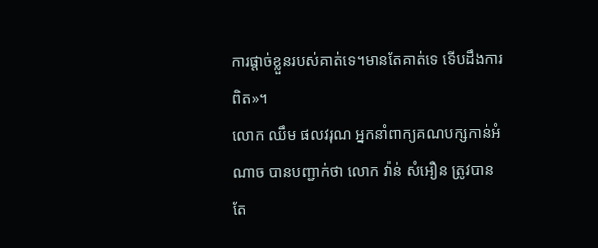ការផ្តាច់ខ្លួនរបស់គាត់ទេ។មានតែគាត់ទេ ទើបដឹងការពិត»។
លោក ឈឹម ផលវរុណ អ្នកនាំពាក្យគណបក្សកាន់អំណាច បានបញ្ជាក់ថា លោក វ៉ាន់ សំអឿន ត្រូវបានតែ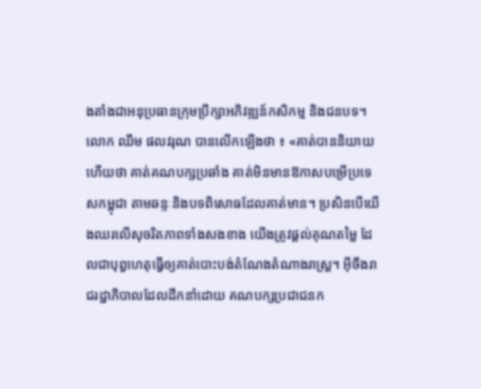ងតាំងជាអនុប្រធានក្រុមប្រឹក្សាអភិវឌ្ឍន៍កសិកម្ម និងជនបទ។
លោក ឈឹម ផលវរុណ បានលើកឡើងថា ៖ «គាត់បាននិយាយហើយថា គាត់គណបក្សប្រឆាំង គាត់មិនមានឱកាសបម្រើប្រទេសកម្ពុជា តាមឆន្ទៈនិងបទពិសោធដែលគាត់មាន។ ប្រសិនបើយើងឈរលើសុចរិតភាពទាំងសងខាង យើងត្រូវផ្តល់គុណតម្លៃ ដែលជាបុព្វហេតុធ្វើឲ្យគាត់បោះបង់តំណែងតំណាងរាស្ត្រ។ អ៊ីចឹងរាជរដ្ឋាភិបាលដែលដឹកនាំដោយ គណបក្សប្រជាជនក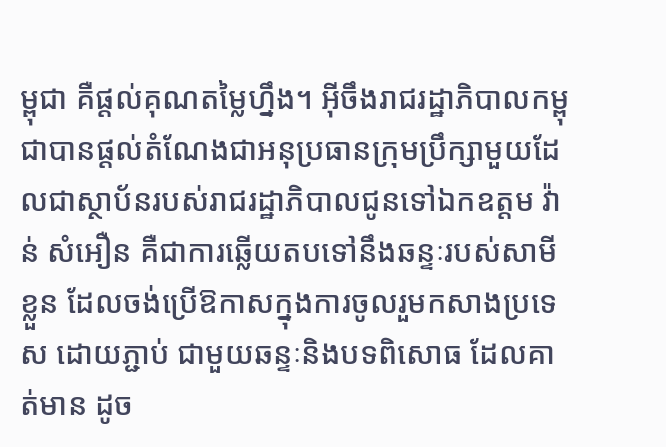ម្ពុជា គឺផ្តល់គុណតម្លៃហ្នឹង។ អ៊ីចឹងរាជរដ្ឋាភិបាលកម្ពុជាបានផ្តល់តំណែងជាអនុប្រធានក្រុមប្រឹក្សាមួយដែលជាស្ថាប័នរបស់រាជរដ្ឋាភិបាលជូនទៅឯកឧត្តម វ៉ាន់ សំអឿន គឺជាការឆ្លើយតបទៅនឹងឆន្ទៈរបស់សាមីខ្លួន ដែលចង់ប្រើឱកាសក្នុងការចូលរួមកសាងប្រទេស ដោយភ្ជាប់ ជាមួយឆន្ទៈនិងបទពិសោធ ដែលគាត់មាន ដូច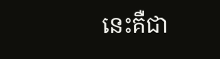នេះគឺជា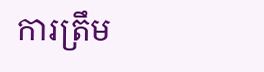ការត្រឹម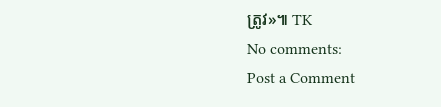ត្រូវ»៕ TK
No comments:
Post a Comment